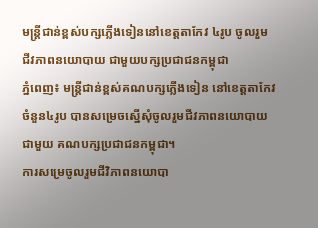មន្ត្រីជាន់ខ្ពស់បក្សភ្លើងទៀននៅខេត្តតាកែវ ៤រូប ចូលរួមជីវភាពនយោបាយ ជាមួយបក្សប្រជាជនកម្ពុជា
ភ្នំពេញ៖ មន្ត្រីជាន់ខ្ពស់គណបក្សភ្លើងទៀន នៅខេត្តតាកែវចំនួន៤រូប បានសម្រេចស្នើសុំចូលរួមជីវភាពនយោបាយជាមួយ គណបក្សប្រជាជនកម្ពុជា។
ការសម្រេចូលរួមជីវិភាពនយោបា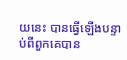យនេះ បានធ្វើឡើងបន្ទាប់ពីពួកគេបាន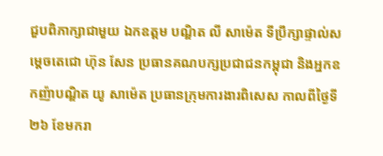ជួបពិភាក្សាជាមួយ ឯកឧត្ដម បណ្ឌិត លី សាម៉េត ទីប្រឹក្សាផ្ទាល់សម្ដេចតេជោ ហ៊ុន សែន ប្រធានគណបក្សប្រជាជនកម្ពុជា និងអ្នកឧកញ៉ាបណ្ឌិត យូ សាម៉េត ប្រធានក្រុមការងារពិសេស កាលពីថ្ងៃទី២៦ ខែមករា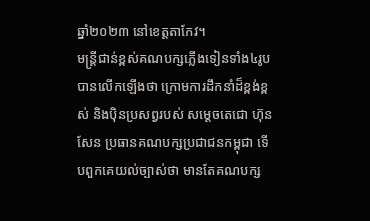ឆ្នាំ២០២៣ នៅខេត្តតាកែវ។
មន្ត្រីជាន់ខ្ពស់គណបក្សភ្លើងទៀនទាំង៤រូប បានលើកឡើងថា ក្រោមការដឹកនាំដ៏ខ្ពង់ខ្ពស់ និងប៉ិនប្រសព្វរបស់ សម្ដេចតេជោ ហ៊ុន សែន ប្រធានគណបក្សប្រជាជនកម្ពុជា ទើបពួកគេយល់ច្បាស់ថា មានតែគណបក្ស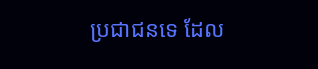ប្រជាជនទេ ដែល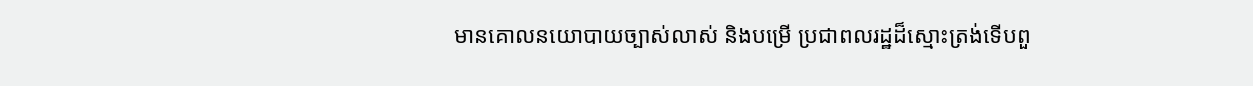មានគោលនយោបាយច្បាស់លាស់ និងបម្រើ ប្រជាពលរដ្ឋដ៏ស្មោះត្រង់ទើបពួ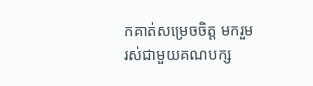កគាត់សម្រេចចិត្ត មករួមរស់ជាមួយគណបក្ស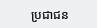ប្រជាជន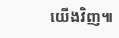យើងវិញ៕